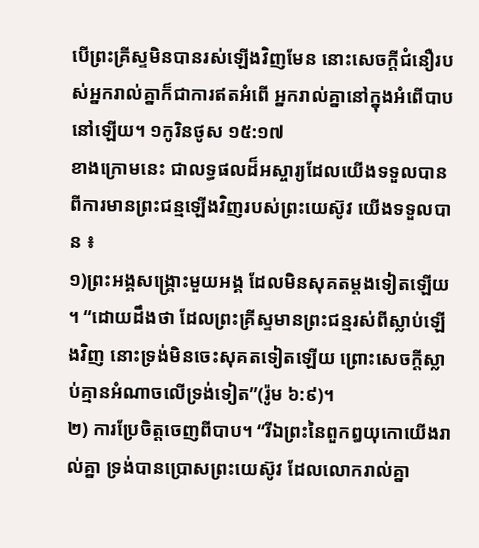បើព្រះគ្រីស្ទមិនបានរស់ឡើងវិញមែន នោះសេចក្តីជំនឿរបស់អ្នករាល់គ្នាក៏ជាការឥតអំពើ អ្នករាល់គ្នានៅក្នុងអំពើបាបនៅឡើយ។ ១កូរិនថូស ១៥:១៧
ខាងក្រោមនេះ ជាលទ្ធផលដ៏អស្ចារ្យដែលយើងទទួលបាន ពីការមានព្រះជន្មឡើងវិញរបស់ព្រះយេស៊ូវ យើងទទួលបាន ៖
១)ព្រះអង្គសង្គ្រោះមួយអង្គ ដែលមិនសុគតម្តងទៀតឡើយ ។ “ដោយដឹងថា ដែលព្រះគ្រីស្ទមានព្រះជន្មរស់ពីស្លាប់ឡើងវិញ នោះទ្រង់មិនចេះសុគតទៀតឡើយ ព្រោះសេចក្តីស្លាប់គ្មានអំណាចលើទ្រង់ទៀត”(រ៉ូម ៦:៩)។
២) ការប្រែចិត្តចេញពីបាប។ “រីឯព្រះនៃពួកឰយុកោយើងរាល់គ្នា ទ្រង់បានប្រោសព្រះយេស៊ូវ ដែលលោករាល់គ្នា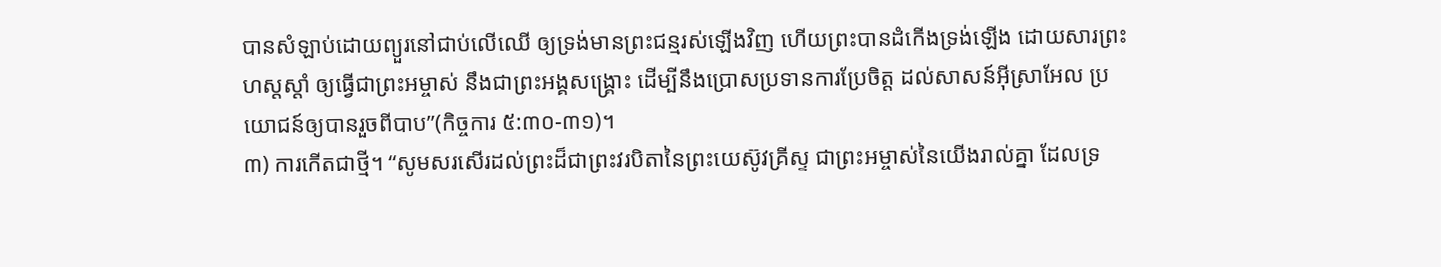បានសំឡាប់ដោយព្យួរនៅជាប់លើឈើ ឲ្យទ្រង់មានព្រះជន្មរស់ឡើងវិញ ហើយព្រះបានដំកើងទ្រង់ឡើង ដោយសារព្រះហស្តស្តាំ ឲ្យធ្វើជាព្រះអម្ចាស់ នឹងជាព្រះអង្គសង្គ្រោះ ដើម្បីនឹងប្រោសប្រទានការប្រែចិត្ត ដល់សាសន៍អ៊ីស្រាអែល ប្រយោជន៍ឲ្យបានរួចពីបាប”(កិច្ចការ ៥:៣០-៣១)។
៣) ការកើតជាថ្មី។ “សូមសរសើរដល់ព្រះដ៏ជាព្រះវរបិតានៃព្រះយេស៊ូវគ្រីស្ទ ជាព្រះអម្ចាស់នៃយើងរាល់គ្នា ដែលទ្រ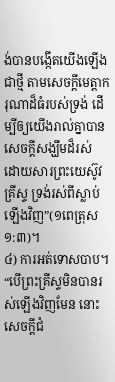ង់បានបង្កើតយើងឡើងជាថ្មី តាមសេចក្តីមេត្តាករុណាដ៏ធំរបស់ទ្រង់ ដើម្បីឲ្យយើងរាល់គ្នាបានសេចក្តីសង្ឃឹមដ៏រស់ ដោយសារព្រះយេស៊ូវគ្រីស្ទ ទ្រង់រស់ពីស្លាប់ឡើងវិញ”(១ពេត្រុស ១:៣)។
៤) ការអត់ទោសបាប។ “បើព្រះគ្រីស្ទមិនបានរស់ឡើងវិញមែន នោះសេចក្តីជំ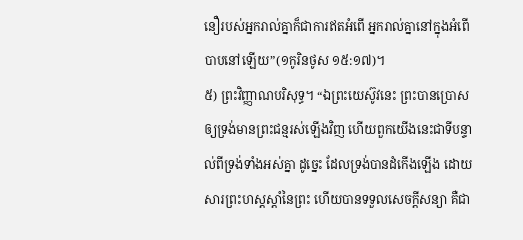នឿរបស់អ្នករាល់គ្នាក៏ជាការឥតអំពើ អ្នករាល់គ្នានៅក្នុងអំពើបាបនៅឡើយ”(១កូរិនថូស ១៥:១៧)។
៥) ព្រះវិញ្ញាណបរិសុទ្ធ។ “ឯព្រះយេស៊ូវនេះ ព្រះបានប្រោសឲ្យទ្រង់មានព្រះជន្មរស់ឡើងវិញ ហើយពួកយើងនេះជាទីបន្ទាល់ពីទ្រង់ទាំងអស់គ្នា ដូច្នេះ ដែលទ្រង់បានដំកើងឡើង ដោយសារព្រះហស្តស្តាំនៃព្រះ ហើយបានទទួលសេចក្តីសន្យា គឺជា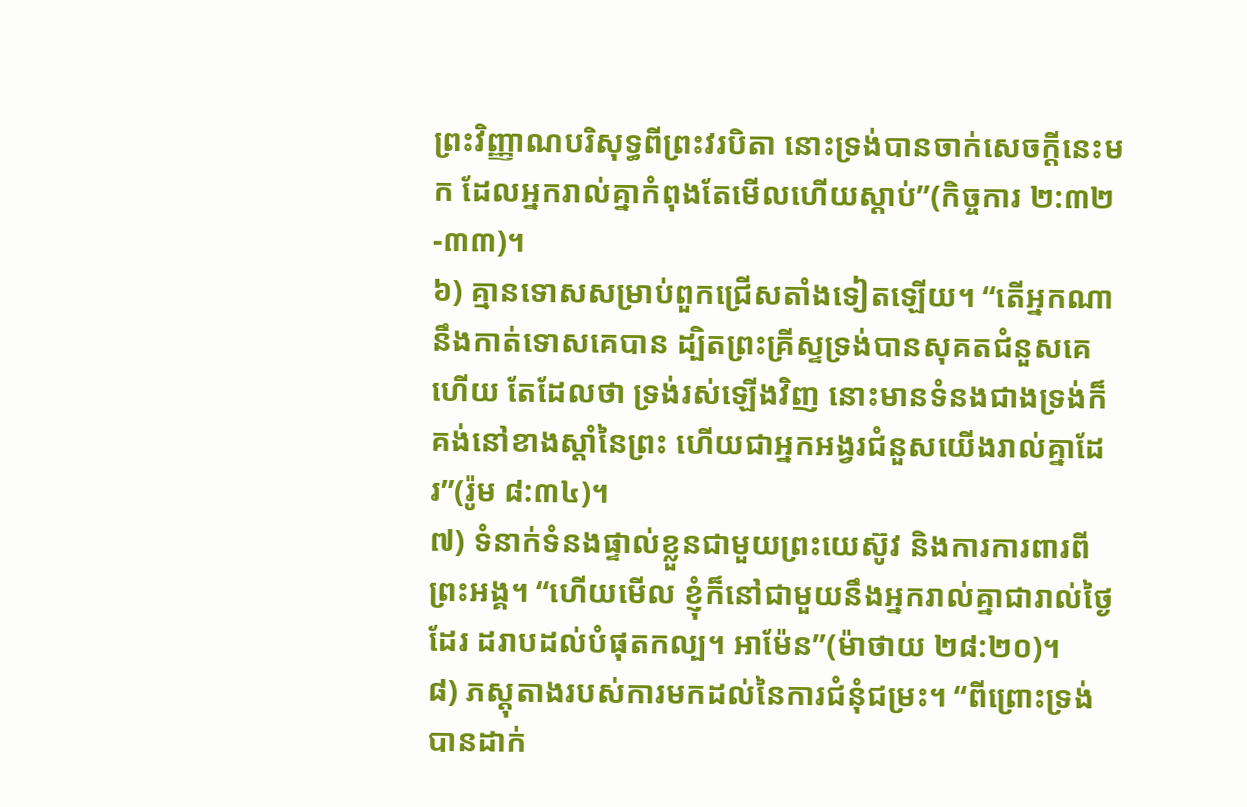ព្រះវិញ្ញាណបរិសុទ្ធពីព្រះវរបិតា នោះទ្រង់បានចាក់សេចក្តីនេះមក ដែលអ្នករាល់គ្នាកំពុងតែមើលហើយស្តាប់”(កិច្ចការ ២:៣២-៣៣)។
៦) គ្មានទោសសម្រាប់ពួកជ្រើសតាំងទៀតឡើយ។ “តើអ្នកណានឹងកាត់ទោសគេបាន ដ្បិតព្រះគ្រីស្ទទ្រង់បានសុគតជំនួសគេហើយ តែដែលថា ទ្រង់រស់ឡើងវិញ នោះមានទំនងជាងទ្រង់ក៏គង់នៅខាងស្តាំនៃព្រះ ហើយជាអ្នកអង្វរជំនួសយើងរាល់គ្នាដែរ”(រ៉ូម ៨:៣៤)។
៧) ទំនាក់ទំនងផ្ទាល់ខ្លួនជាមួយព្រះយេស៊ូវ និងការការពារពីព្រះអង្គ។ “ហើយមើល ខ្ញុំក៏នៅជាមួយនឹងអ្នករាល់គ្នាជារាល់ថ្ងៃដែរ ដរាបដល់បំផុតកល្ប។ អាម៉ែន”(ម៉ាថាយ ២៨:២០)។
៨) ភស្តុតាងរបស់ការមកដល់នៃការជំនុំជម្រះ។ “ពីព្រោះទ្រង់បានដាក់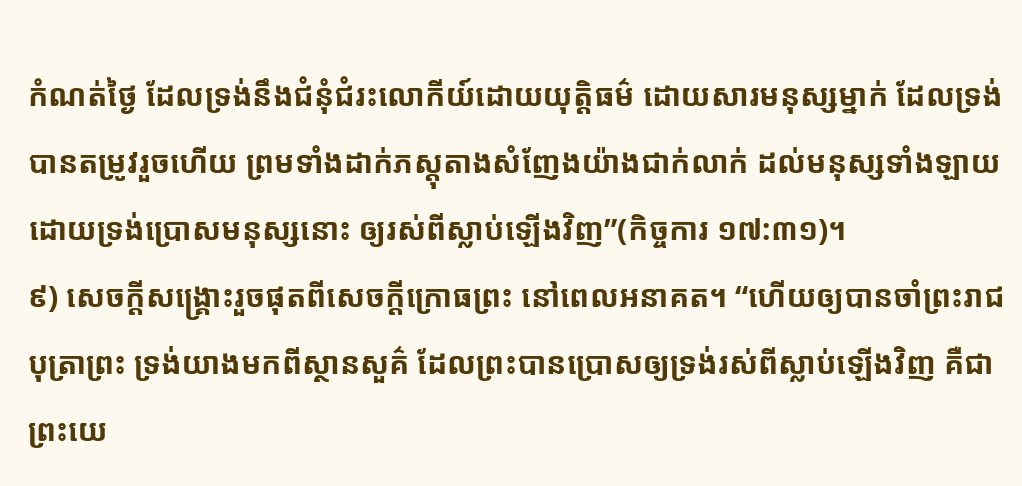កំណត់ថ្ងៃ ដែលទ្រង់នឹងជំនុំជំរះលោកីយ៍ដោយយុត្តិធម៌ ដោយសារមនុស្សម្នាក់ ដែលទ្រង់បានតម្រូវរួចហើយ ព្រមទាំងដាក់ភស្តុតាងសំញែងយ៉ាងជាក់លាក់ ដល់មនុស្សទាំងឡាយ ដោយទ្រង់ប្រោសមនុស្សនោះ ឲ្យរស់ពីស្លាប់ឡើងវិញ”(កិច្ចការ ១៧:៣១)។
៩) សេចក្តីសង្គ្រោះរួចផុតពីសេចក្តីក្រោធព្រះ នៅពេលអនាគត។ “ហើយឲ្យបានចាំព្រះរាជបុត្រាព្រះ ទ្រង់យាងមកពីស្ថានសួគ៌ ដែលព្រះបានប្រោសឲ្យទ្រង់រស់ពីស្លាប់ឡើងវិញ គឺជាព្រះយេ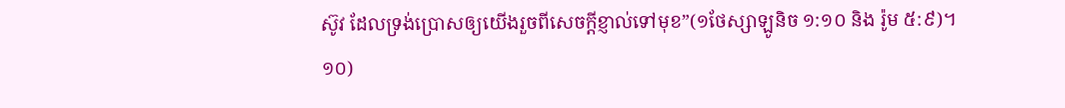ស៊ូវ ដែលទ្រង់ប្រោសឲ្យយើងរួចពីសេចក្តីខ្ញាល់ទៅមុខ”(១ថែស្សាឡូនិច ១:១០ និង រ៉ូម ៥:៩)។
១០)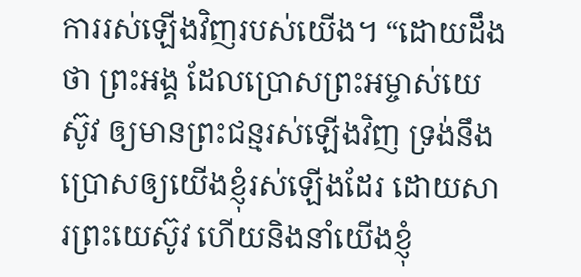ការរស់ឡើងវិញរបស់យើង។ “ដោយដឹងថា ព្រះអង្គ ដែលប្រោសព្រះអម្ចាស់យេស៊ូវ ឲ្យមានព្រះជន្មរស់ឡើងវិញ ទ្រង់នឹងប្រោសឲ្យយើងខ្ញុំរស់ឡើងដែរ ដោយសារព្រះយេស៊ូវ ហើយនិងនាំយើងខ្ញុំ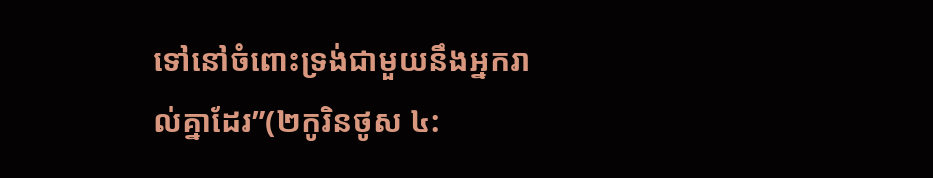ទៅនៅចំពោះទ្រង់ជាមួយនឹងអ្នករាល់គ្នាដែរ”(២កូរិនថូស ៤: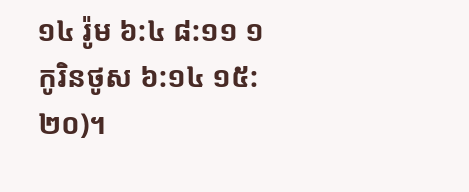១៤ រ៉ូម ៦:៤ ៨:១១ ១កូរិនថូស ៦:១៤ ១៥:២០)។